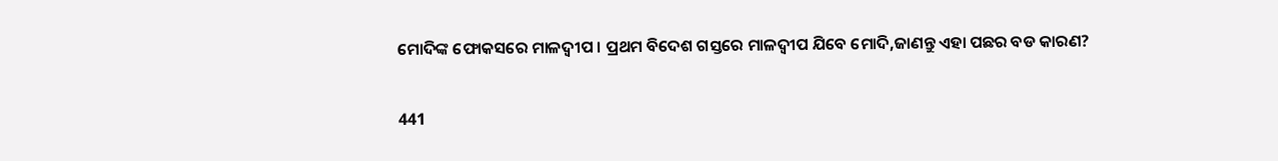ମୋଦିଙ୍କ ଫୋକସରେ ମାଳଦ୍ୱୀପ । ପ୍ରଥମ ବିଦେଶ ଗସ୍ତରେ ମାଳଦ୍ୱୀପ ଯିବେ ମୋଦି,ଜାଣନ୍ତୁ ଏହା ପଛର ବଡ କାରଣ?

441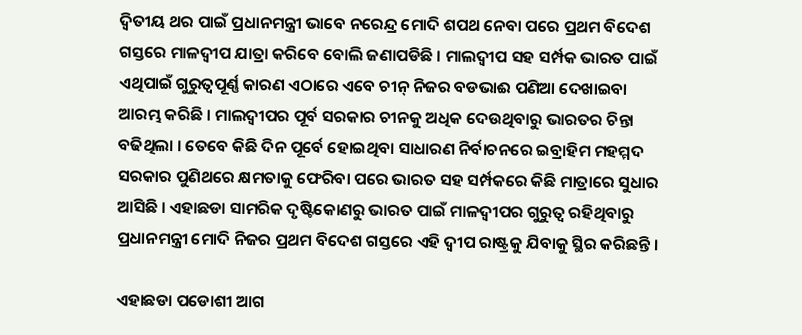ଦ୍ୱିତୀୟ ଥର ପାଇଁ ପ୍ରଧାନମନ୍ତ୍ରୀ ଭାବେ ନରେନ୍ଦ୍ର ମୋଦି ଶପଥ ନେବା ପରେ ପ୍ରଥମ ବିଦେଶ ଗସ୍ତରେ ମାଳଦ୍ୱୀପ ଯାତ୍ରା କରିବେ ବୋଲି ଜଣାପଡିଛି । ମାଲଦ୍ୱୀପ ସହ ସର୍ମ୍ପକ ଭାରତ ପାଇଁ ଏଥିପାଇଁ ଗୁରୁତ୍ୱପୂର୍ଣ୍ଣ କାରଣ ଏଠାରେ ଏବେ ଚୀନ୍ ନିଜର ବଡଭାଈ ପଣିଆ ଦେଖାଇବା ଆରମ୍ଭ କରିଛି । ମାଲଦ୍ୱୀପର ପୂର୍ବ ସରକାର ଚୀନକୁ ଅଧିକ ଦେଉଥିବାରୁ ଭାରତର ଚିନ୍ତା ବଢିଥିଲା । ତେବେ କିଛି ଦିନ ପୂର୍ବେ ହୋଇଥିବା ସାଧାରଣ ନିର୍ବାଚନରେ ଇବ୍ରାହିମ ମହମ୍ମଦ ସରକାର ପୁଣିଥରେ କ୍ଷମତାକୁ ଫେରିବା ପରେ ଭାରତ ସହ ସର୍ମ୍ପକରେ କିଛି ମାତ୍ରାରେ ସୁଧାର ଆସିଛି । ଏହାଛଡା ସାମରିକ ଦୃଷ୍ଟିକୋଣରୁ ଭାରତ ପାଇଁ ମାଳଦ୍ୱୀପର ଗୁରୁତ୍ୱ ରହିଥିବାରୁ ପ୍ରଧାନମନ୍ତ୍ରୀ ମୋଦି ନିଜର ପ୍ରଥମ ବିଦେଶ ଗସ୍ତରେ ଏହି ଦ୍ୱୀପ ରାଷ୍ଟ୍ରକୁ ଯିବାକୁ ସ୍ଥିର କରିଛନ୍ତି ।

ଏହାଛଡା ପଡୋଶୀ ଆଗ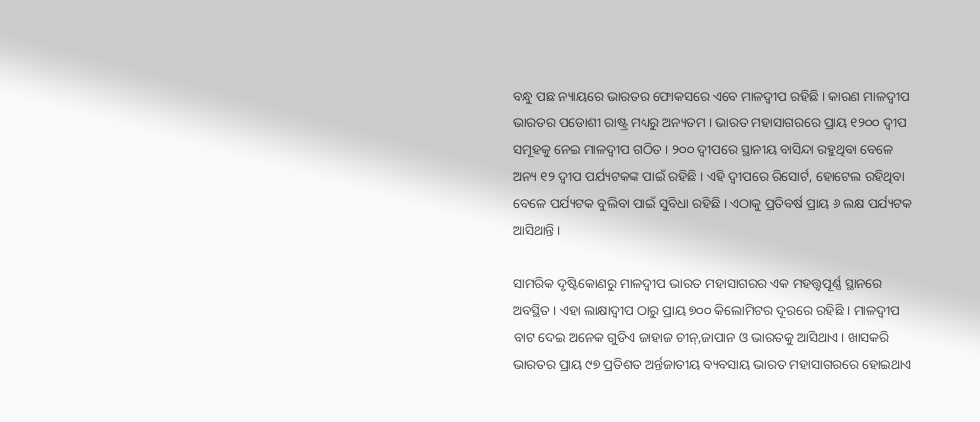ବନ୍ଧୁ ପଛ ନ୍ୟାୟରେ ଭାରତର ଫୋକସରେ ଏବେ ମାଳଦ୍ୱୀପ ରହିଛି । କାରଣ ମାଳଦ୍ୱୀପ ଭାରତର ପଡୋଶୀ ରାଷ୍ଟ୍ର ମଧ୍ୟରୁ ଅନ୍ୟତମ । ଭାରତ ମହାସାଗରରେ ପ୍ରାୟ ୧୨୦୦ ଦ୍ୱୀପ ସମୂହକୁ ନେଇ ମାଳଦ୍ୱୀପ ଗଠିତ । ୨୦୦ ଦ୍ୱୀପରେ ସ୍ଥାନୀୟ ବାସିନ୍ଦା ରହୁଥିବା ବେଳେ ଅନ୍ୟ ୧୨ ଦ୍ୱୀପ ପର୍ଯ୍ୟଟକଙ୍କ ପାଇଁ ରହିଛି । ଏହି ଦ୍ୱୀପରେ ରିସୋର୍ଟ, ହୋଟେଲ ରହିଥିବା ବେଳେ ପର୍ଯ୍ୟଟକ ବୁଲିବା ପାଇଁ ସୁବିଧା ରହିଛି । ଏଠାକୁ ପ୍ରତିବର୍ଷ ପ୍ରାୟ ୬ ଲକ୍ଷ ପର୍ଯ୍ୟଟକ ଆସିଥାନ୍ତି ।

ସାମରିକ ଦୃଷ୍ଟିକୋଣରୁ ମାଳଦ୍ୱୀପ ଭାରତ ମହାସାଗରର ଏକ ମହତ୍ତ୍ୱପୂର୍ଣ୍ଣ ସ୍ଥାନରେ ଅବସ୍ଥିତ । ଏହା ଲାକ୍ଷାଦ୍ୱୀପ ଠାରୁ ପ୍ରାୟ ୭୦୦ କିଲୋମିଟର ଦୂରରେ ରହିଛି । ମାଳଦ୍ୱୀପ ବାଟ ଦେଇ ଅନେକ ଗୁଡିଏ ଜାହାଜ ଚୀନ୍,ଜାପାନ ଓ ଭାରତକୁ ଆସିଥାଏ । ଖାସକରି ଭାରତର ପ୍ରାୟ ୯୭ ପ୍ରତିଶତ ଅର୍ନ୍ତଜାତୀୟ ବ୍ୟବସାୟ ଭାରତ ମହାସାଗରରେ ହୋଇଥାଏ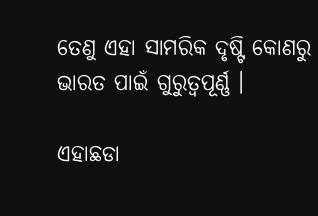ତେଣୁ ଏହା ସାମରିକ ଦୃଷ୍ଟି କୋଣରୁ ଭାରତ ପାଇଁ ଗୁରୁତ୍ୱପୂର୍ଣ୍ଣ ।

ଏହାଛଡା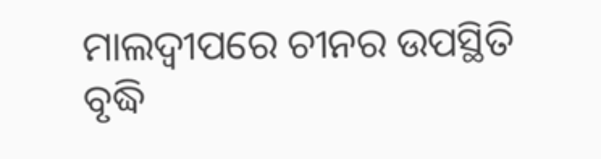ମାଲଦ୍ୱୀପରେ ଚୀନର ଉପସ୍ଥିତି ବୃଦ୍ଧି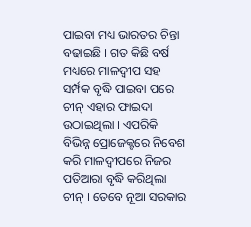ପାଇବା ମଧ୍ୟ ଭାରତର ଚିନ୍ତା ବଢାଇଛି । ଗତ କିଛି ବର୍ଷ ମଧ୍ୟରେ ମାଳଦ୍ୱୀପ ସହ ସର୍ମ୍ପକ ବୃଦ୍ଧି ପାଇବା ପରେ ଚୀନ୍ ଏହାର ଫାଇଦା ଉଠାଇଥିଲା । ଏପରିକି ବିଭିନ୍ନ ପ୍ରୋଜେକ୍ଟରେ ନିବେଶ କରି ମାଳଦ୍ୱୀପରେ ନିଜର ପତିଆରା ବୃଦ୍ଧି କରିଥିଲା ଚୀନ୍ । ତେବେ ନୂଆ ସରକାର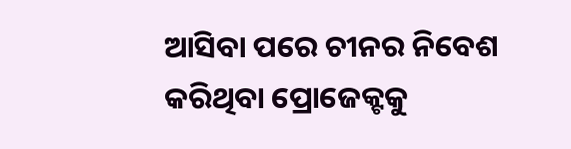ଆସିବା ପରେ ଚୀନର ନିବେଶ କରିଥିବା ପ୍ରୋଜେକ୍ଟକୁ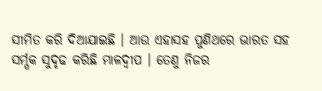ସୀମିତ କରି ଦିଆଯାଇଛି । ଆଉ ଏହାସହ ପୁଣିଥରେ ଭାରତ ସହ ସର୍ମ୍ପକ ସୁଦୃଢ କରିଛି ମାଳଦ୍ୱୀପ । ତେଣୁ ନିଜର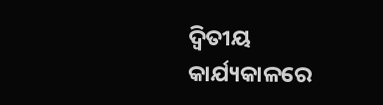ଦ୍ୱିତୀୟ କାର୍ଯ୍ୟକାଳରେ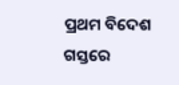ପ୍ରଥମ ବିଦେଶ ଗସ୍ତରେ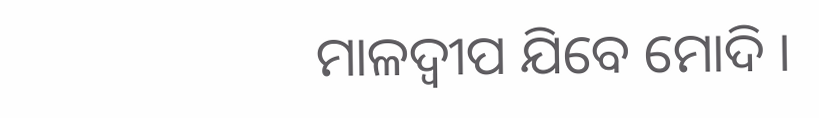ମାଳଦ୍ୱୀପ ଯିବେ ମୋଦି ।